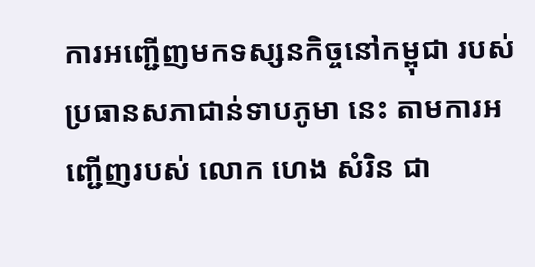ការអញ្ជើញមកទស្សនកិច្ចនៅកម្ពុជា របស់ប្រធានសភាជាន់ទាបភូមា នេះ តាមការអញ្ជើញរបស់ លោក ហេង សំរិន ជា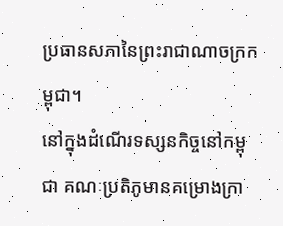ប្រធានសភានៃព្រះរាជាណាចក្រកម្ពុជា។
នៅក្នុងដំណើរទស្សនកិច្ចនៅកម្ពុជា គណៈប្រតិភូមានគម្រោងក្រា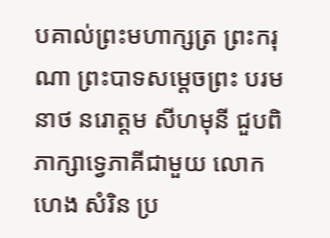បគាល់ព្រះមហាក្សត្រ ព្រះករុណា ព្រះបាទសម្ដេចព្រះ បរមនាថ នរោត្តម សីហមុនី ជួបពិភាក្សាទ្វេភាគីជាមួយ លោក ហេង សំរិន ប្រ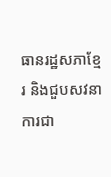ធានរដ្ឋសភាខ្មែរ និងជួបសវនាការជា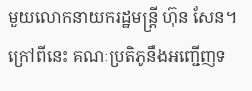មួយលោកនាយករដ្ឋមន្ត្រី ហ៊ុន សែន។
ក្រៅពីនេះ គណៈប្រតិភូនឹងអញ្ជើញទ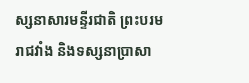ស្សនាសារមន្ទីរជាតិ ព្រះបរមរាជវាំង និងទស្សនាប្រាសា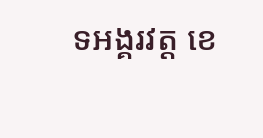ទអង្គរវត្ត ខេ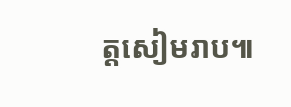ត្តសៀមរាប៕